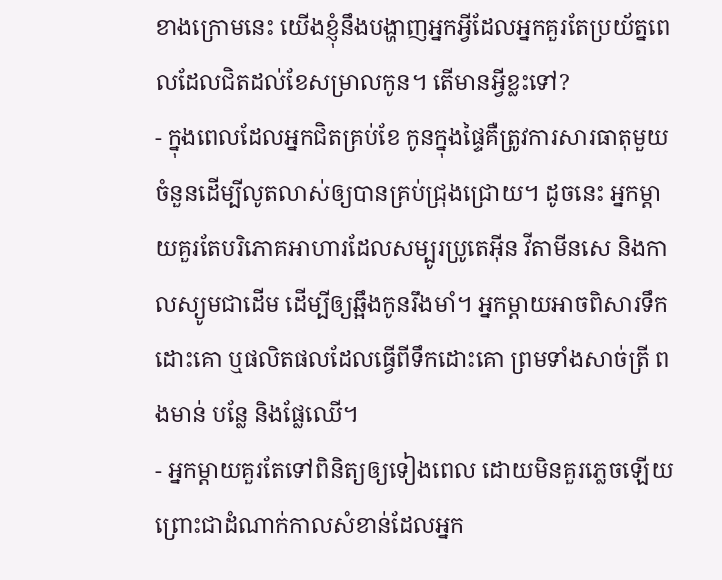ខាងក្រោមនេះ យើងខ្ញុំនឹងបង្ហាញអ្នកអ្វីដែលអ្នកគួរតែប្រយ័ត្នពេលដែលជិតដល់ខែសម្រាលកូន។ តើមានអ្វីខ្លះទៅ?
- ក្នុងពេលដែលអ្នកជិតគ្រប់ខែ កូនក្នុងផ្ទៃគឺត្រូវការសារធាតុមួយចំនួនដើម្បីលូតលាស់ឲ្យបានគ្រប់ជ្រុងជ្រោយ។ ដូចនេះ អ្នកម្តាយគួរតែបរិភោគអាហារដែលសម្បូរប្រូតេអ៊ីន វីតាមីនសេ និងកាលស្យូមជាដើម ដើម្បីឲ្យឆ្អឹងកូនរឹងមាំ។ អ្នកម្តាយអាចពិសារទឹកដោះគោ ឬផលិតផលដែលធ្វើពីទឹកដោះគោ ព្រមទាំងសាច់ត្រី ពងមាន់ បន្លែ និងផ្លែឈើ។
- អ្នកម្តាយគួរតែទៅពិនិត្យឲ្យទៀងពេល ដោយមិនគួរភ្លេចឡើយ ព្រោះជាដំណាក់កាលសំខាន់ដែលអ្នក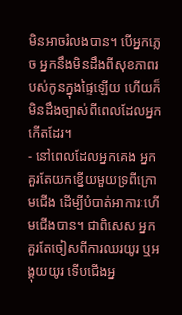មិនអាចរំលងបាន។ បើអ្នកភ្លេច អ្នកនឹងមិនដឹងពីសុខភាពរបស់កូនក្នុងផ្ទៃឡើយ ហើយក៏មិនដឹងច្បាស់ពីពេលដែលអ្នកកើតដែរ។
- នៅពេលដែលអ្នកគេង អ្នកគួរតែយកខ្នើយមួយទ្រពីក្រោមជើង ដើម្បីបំបាត់អាការៈហើមជើងបាន។ ជាពិសេស អ្នកគួរតែចៀសពីការឈរយូរ ឬអង្គុយយូរ ទើបជើងអ្ន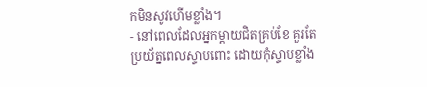កមិនសូវហើមខ្លាំង។
- នៅពេលដែលអ្នកម្តាយជិតគ្រប់ខែ គួរតែប្រយ័ត្នពេលស្ទាបពោះ ដោយកុំស្ទាបខ្លាំង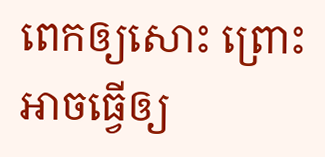ពេកឲ្យសោះ ព្រោះអាចធ្វើឲ្យ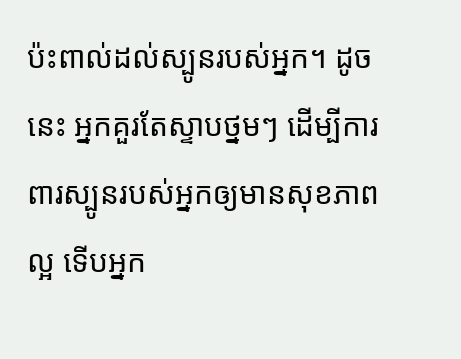ប៉ះពាល់ដល់ស្បូនរបស់អ្នក។ ដូចនេះ អ្នកគួរតែស្ទាបថ្នមៗ ដើម្បីការពារស្បូនរបស់អ្នកឲ្យមានសុខភាពល្អ ទើបអ្នក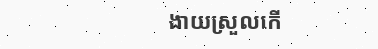ងាយស្រួលកើ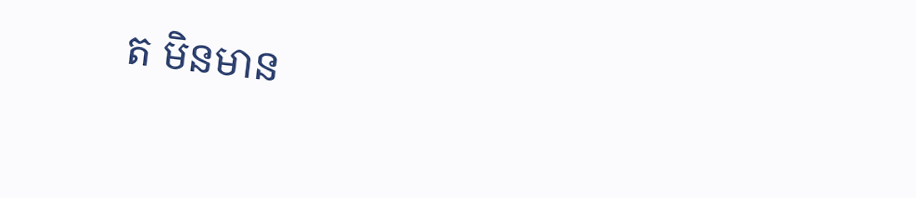ត មិនមាន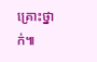គ្រោះថ្នាក់៕